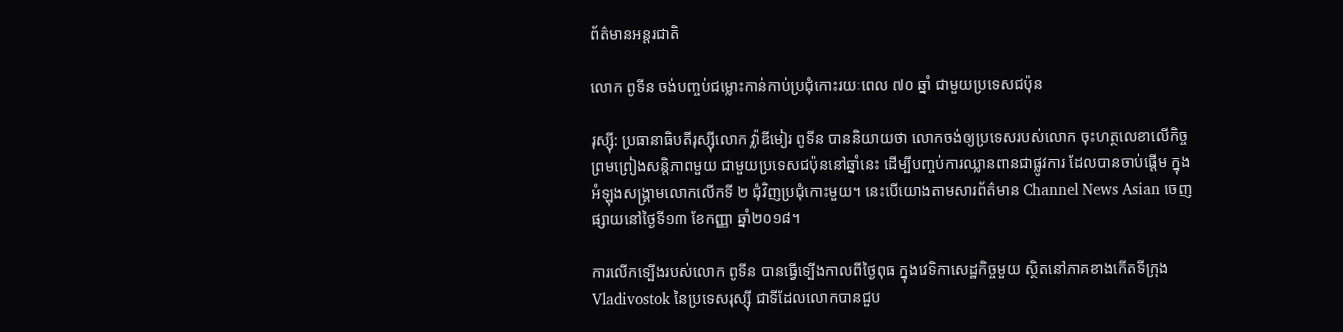ព័ត៌មានអន្តរជាតិ

លោក ពូទីន ចង់បញ្ចប់ជម្លោះកាន់កាប់ប្រជុំកោះរយៈពេល ៧០ ឆ្នាំ ជាមួយប្រទេសជប៉ុន

រុស្ស៊ី: ប្រធានាធិបតីរុស្ស៊ីលោក វ្ល៉ាឌីមៀរ ពូទីន បាននិយាយថា លោកចង់ឲ្យប្រទេសរបស់លោក ចុះហត្ថលេខាលើកិច្ចព្រមព្រៀងសន្តិភាពមួយ ជាមួយប្រទេសជប៉ុននៅឆ្នាំនេះ ដើម្បីបញ្ចប់ការឈ្លានពានជាផ្លូវការ ដែលបានចាប់ផ្តើម ក្នុងអំឡុងសង្គ្រាមលោកលើកទី ២ ជុំវិញប្រជុំកោះមួយ។ នេះបើយោងតាមសារព័ត៌មាន Channel News Asian ចេញផ្សាយនៅថ្ងៃទី១៣ ខែកញ្ញា ឆ្នាំ២០១៨។

ការលើកទ្បើងរបស់លោក ពូទីន បានធ្វើទ្បើងកាលពីថ្ងៃពុធ ក្នុងវេទិកាសេដ្ឋកិច្ចមួយ ស្ថិតនៅភាគខាងកើតទីក្រុង Vladivostok នៃប្រទេសរុស្ស៊ី ជាទីដែលលោកបានជួប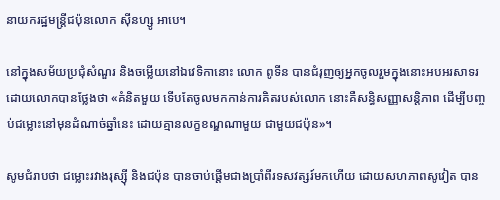នាយករដ្ឋមន្ត្រីជប៉ុនលោក ស៊ីនហ្សូ អាបេ។

នៅក្នុងសម័យប្រជុំសំណួរ និងចម្លើយនៅឯវេទិកានោះ លោក ពូទីន បានជំរុញឲ្យអ្នកចូលរួមក្នុងនោះអបអរសាទរ ដោយលោកបានថ្លែងថា «គំនិតមួយ ទើបតែចូលមកកាន់ការគិតរបស់លោក នោះគឺសន្ធិសញ្ញាសន្តិភាព ដើម្បីបញ្ចប់ជម្លោះនៅមុនដំណាច់ឆ្នាំនេះ ដោយគ្មានលក្ខខណ្ឌណាមួយ ជាមួយជប៉ុន»។

សូមជំរាបថា ជម្លោះរវាងរុស្ស៊ី និងជប៉ុន បានចាប់ផ្តើមជាងប្រាំពីរទសវត្សរ៍មកហើយ ដោយសហភាពសូវៀត បាន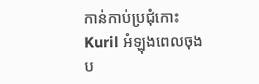កាន់កាប់ប្រជុំកោះ Kuril អំឡុងពេលចុងប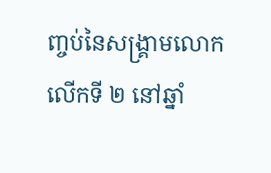ញ្ចប់នៃសង្គ្រាមលោកលើកទី ២ នៅឆ្នាំ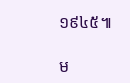១៩៤៥៕

ម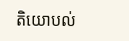តិយោបល់